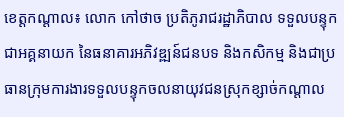ខេត្តកណ្តាល៖ លោក កៅថាច ប្រតិភូរាជរដ្ឋាភិបាល ទទួលបន្ទុកជាអគ្គនាយក នៃធនាគារអភិវឌ្ឍន៍ជនបទ និងកសិកម្ម និងជាប្រធានក្រុមការងារទទួលបន្ទុកចលនាយុវជនស្រុកខ្សាច់កណ្តាល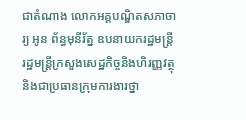ជាតំណាង លោកអគ្គបណ្ឌិតសភាចារ្យ អូន ព័ន្ធមុនីរ័ត្ន ឧបនាយករដ្ឋមន្ត្រី រដ្ឋមន្ត្រីក្រសួងសេដ្ឋកិច្ចនិងហិរញ្ញវត្ថុ និងជាប្រធានក្រុមការងារថ្នា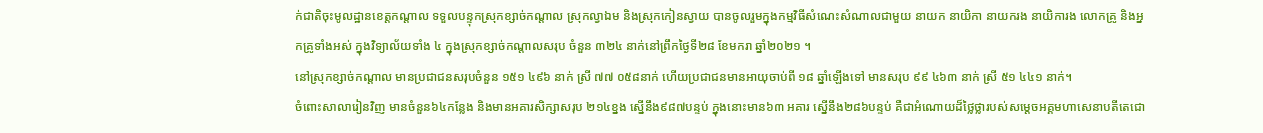ក់ជាតិចុះមូលដ្ឋានខេត្តកណ្តាល ទទួលបន្ទុកស្រុកខ្សាច់កណ្តាល ស្រុកល្វាឯម និងស្រុកកៀនស្វាយ បានចូលរួមក្នុងកម្មវិធីសំណេះសំណាលជាមួយ នាយក នាយិកា នាយករង នាយិការង លោកគ្រូ និងអ្នកគ្រូទាំងអស់ ក្នុងវិទ្យាល័យទាំង ៤ ក្នុងស្រុកខ្សាច់កណ្តាលសរុប ចំនួន ៣២៤ នាក់នៅព្រឹកថ្ងៃទី២៨ ខែមករា ឆ្នាំ២០២១ ។
នៅស្រុកខ្សាច់កណ្តាល មានប្រជាជនសរុបចំនួន ១៥១ ៤៩៦ នាក់ ស្រី ៧៧ ០៥៨នាក់ ហើយប្រជាជនមានអាយុចាប់ពី ១៨ ឆ្នាំឡើងទៅ មានសរុប ៩៩ ៤៦៣ នាក់ ស្រី ៥១ ៤៤១ នាក់។
ចំពោះសាលារៀនវិញ មានចំនួន៦៤កន្លែង និងមានអគារសិក្សាសរុប ២១៤ខ្នង ស្នើនឹង៩៨៧បន្ទប់ ក្នុងនោះមាន៦៣ អគារ ស្នើនឹង២៨៦បន្ទប់ គឺជាអំណោយដ៏ថ្លៃថ្លារបស់សម្តេចអគ្គមហាសេនាបតីតេជោ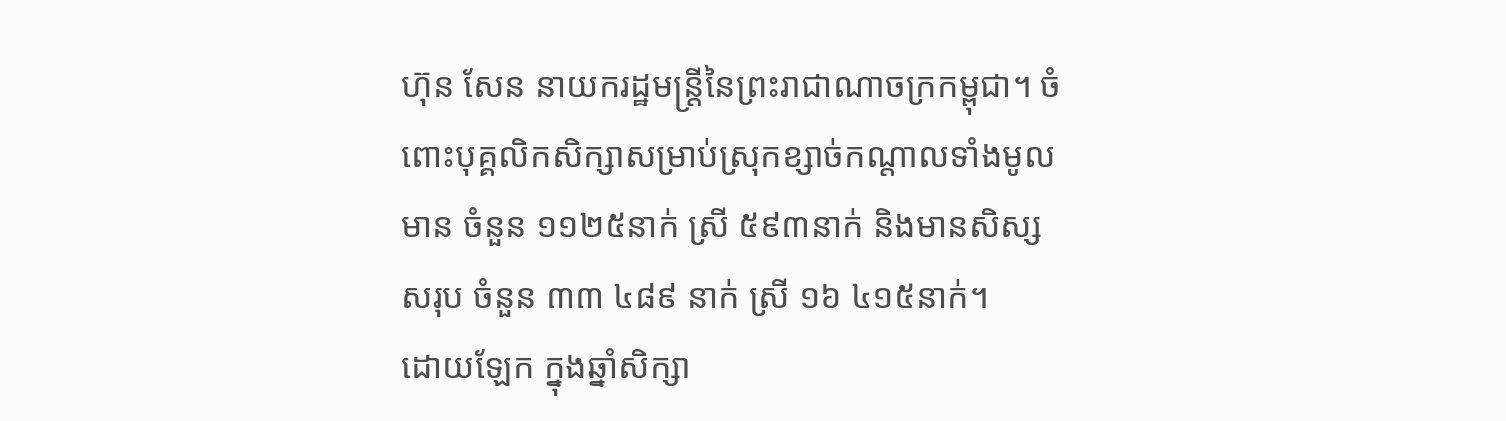ហ៊ុន សែន នាយករដ្ឋមន្ត្រីនៃព្រះរាជាណាចក្រកម្ពុជា។ ចំពោះបុគ្គលិកសិក្សាសម្រាប់ស្រុកខ្សាច់កណ្តាលទាំងមូល មាន ចំនួន ១១២៥នាក់ ស្រី ៥៩៣នាក់ និងមានសិស្សសរុប ចំនួន ៣៣ ៤៨៩ នាក់ ស្រី ១៦ ៤១៥នាក់។
ដោយឡែក ក្នុងឆ្នាំសិក្សា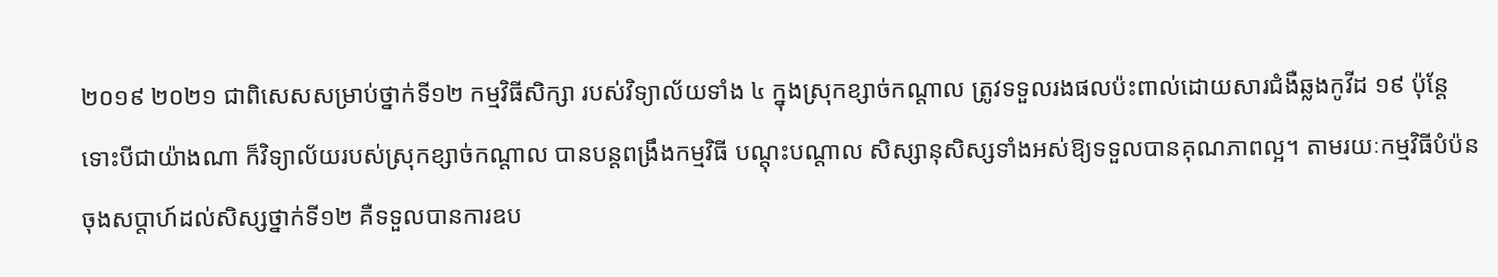២០១៩ ២០២១ ជាពិសេសសម្រាប់ថ្នាក់ទី១២ កម្មវិធីសិក្សា របស់វិទ្យាល័យទាំង ៤ ក្នុងស្រុកខ្សាច់កណ្តាល ត្រូវទទួលរងផលប៉ះពាល់ដោយសារជំងឺឆ្លងកូវីដ ១៩ ប៉ុន្តែទោះបីជាយ៉ាងណា ក៏វិទ្យាល័យរបស់ស្រុកខ្សាច់កណ្តាល បានបន្តពង្រឹងកម្មវិធី បណ្តុះបណ្តាល សិស្សានុសិស្សទាំងអស់ឱ្យទទួលបានគុណភាពល្អ។ តាមរយៈកម្មវិធីបំប៉នចុងសប្តាហ៍ដល់សិស្សថ្នាក់ទី១២ គឺទទួលបានការឧប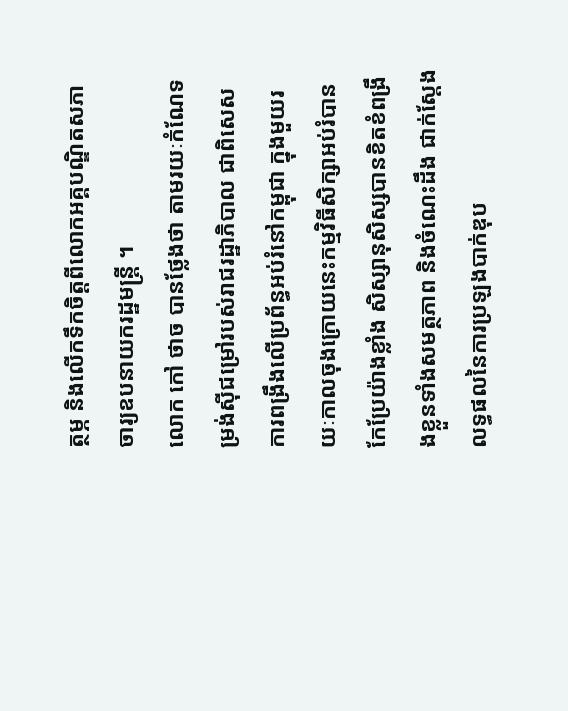ត្ថម្ភ និងលើកទឹកចិត្តពីលោកអគ្គបណ្ឌិតសភាចារ្យឧបនាយករដ្ឋមន្ត្រី ។
លោក កៅ ថាច បានថ្លែងថា តាមរយៈកំណែទម្រង់ស៊ីជម្រៅរបស់រាជរដ្ឋាភិបាល ជាពិសេសការពង្រឹងលើប្រព័ន្ធអប់រំនៅកម្ពុជា ក្នុងមួយរយៈកាលចុងក្រោយនេះកម្មវិធីសិក្សាអប់រំបានកែប្រែយ៉ាងខ្លាំង សិស្សានុសិស្សបានខិតខំពង្រឹងខ្លួនទាំងសមត្ថភាព និងចំណេះដឹង ជាក់ស្តែងលទ្ធផលនៃការប្រឡងបាក់ឌុប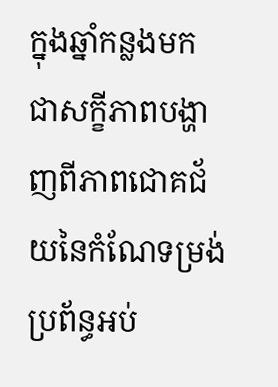ក្នុងឆ្នាំកន្លងមក ជាសក្ខីភាពបង្ហាញពីភាពជោគជ័យនៃកំណែទម្រង់ប្រព័ន្ធអប់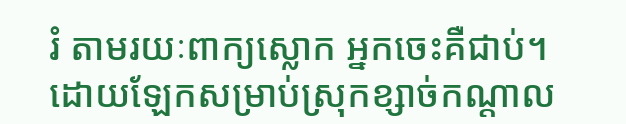រំ តាមរយៈពាក្យស្លោក អ្នកចេះគឺជាប់។
ដោយឡែកសម្រាប់ស្រុកខ្សាច់កណ្តាល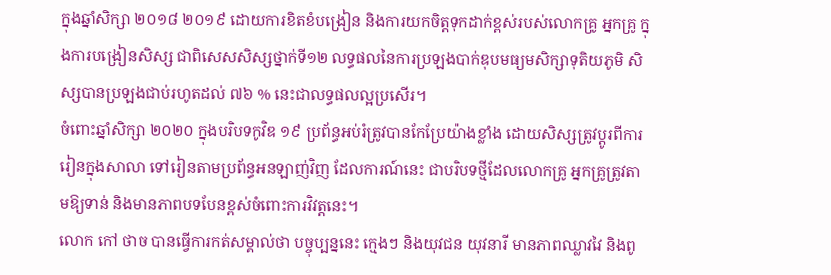ក្នុងឆ្នាំសិក្សា ២០១៨ ២០១៩ ដោយការខិតខំបង្រៀន និងការយកចិត្តទុកដាក់ខ្ពស់របស់លោកគ្រូ អ្នកគ្រូ ក្នុងការបង្រៀនសិស្ស ជាពិសេសសិស្សថ្នាក់ទី១២ លទ្ធផលនៃការប្រឡងបាក់ឌុបមធ្យមសិក្សាទុតិយភូមិ សិស្សបានប្រឡងជាប់រហូតដល់ ៧៦ % នេះជាលទ្ធផលល្អប្រសើរ។
ចំពោះឆ្នាំសិក្សា ២០២០ ក្នុងបរិបទកូវិឌ ១៩ ប្រព័ន្ធអប់រំត្រូវបានកែប្រែយ៉ាងខ្លាំង ដោយសិស្សត្រូវប្តូរពីការរៀនក្នុងសាលា ទៅរៀនតាមប្រព័ន្ធអនឡាញ់វិញ ដែលការណ៍នេះ ជាបរិបទថ្មីដែលលោកគ្រូ អ្នកគ្រូត្រូវតាមឱ្យទាន់ និងមានភាពបទបែនខ្ពស់ចំពោះការវិវត្តនេះ។
លោក កៅ ថាច បានធ្វើការកត់សម្គាល់ថា បច្ចុប្បន្ននេះ ក្មេងៗ និងយុវជន យុវនារី មានភាពឈ្លាវវៃ និងពូ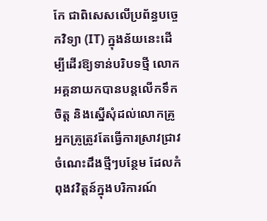កែ ជាពិសេសលើប្រព័ន្ធបច្ចេកវិទ្យា (IT) ក្នុងន័យនេះដើម្បីដើរឱ្យទាន់បរិបទថ្មី លោកអគ្គនាយកបានបន្តលើកទឹកចិត្ត និងស្នើសុំដល់លោកគ្រូ អ្នកគ្រូត្រូវតែធ្វើការស្រាវជ្រាវចំណេះដឹងថ្មីៗបន្ថែម ដែលកំពុងវវិត្តន៍ក្នុងបរិការណ៍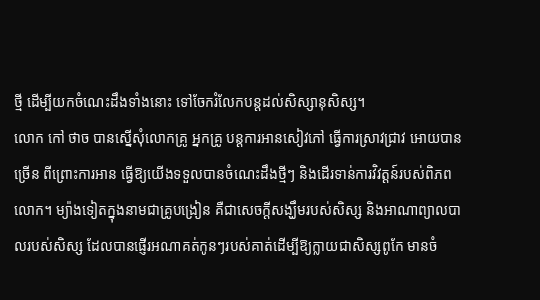ថ្មី ដើម្បីយកចំណេះដឹងទាំងនោះ ទៅចែករំលែកបន្តដល់សិស្សានុសិស្ស។
លោក កៅ ថាច បានស្នើសុំលោកគ្រូ អ្នកគ្រូ បន្តការអានសៀវភៅ ធ្វើការស្រាវជ្រាវ អោយបានច្រើន ពីព្រោះការអាន ធ្វើឱ្យយើងទទួលបានចំណេះដឹងថ្មីៗ និងដើរទាន់ការវិវត្តន៍របស់ពិភពលោក។ ម្យ៉ាងទៀតក្នុងនាមជាគ្រូបង្រៀន គឺជាសេចក្តីសង្ឃឹមរបស់សិស្ស និងអាណាព្យាលបាលរបស់សិស្ស ដែលបានផ្ញើរអណាគត់កូនៗរបស់គាត់ដើម្បីឱ្យក្លាយជាសិស្សពូកែ មានចំ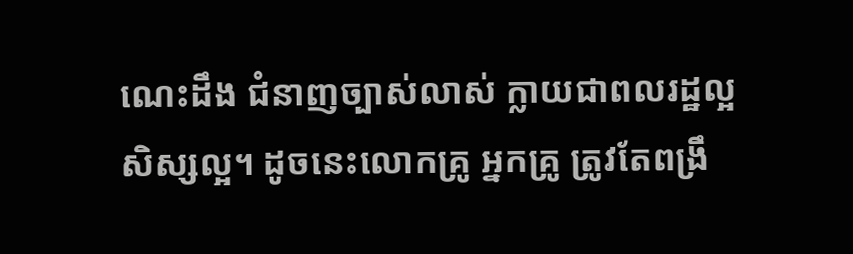ណេះដឹង ជំនាញច្បាស់លាស់ ក្លាយជាពលរដ្ឋល្អ សិស្សល្អ។ ដូចនេះលោកគ្រូ អ្នកគ្រូ ត្រូវតែពង្រឹ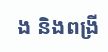ង និងពង្រី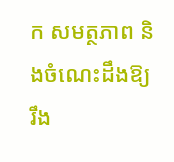ក សមត្ថភាព និងចំណេះដឹងឱ្យរឹង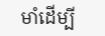មាំដើម្បី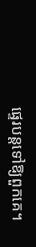ផ្ទេរបន្តទៅឱ្យពួកគេ។